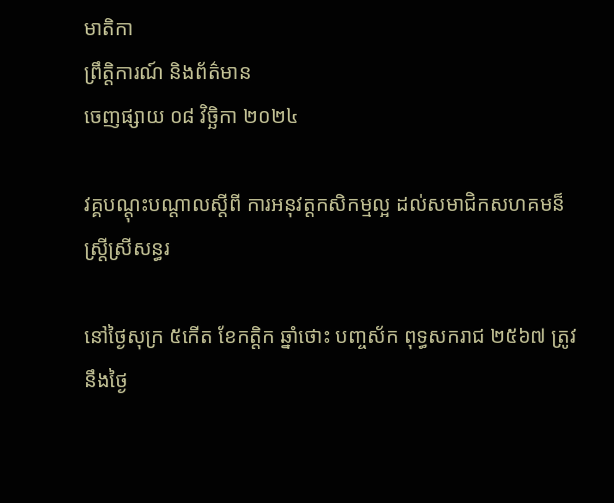មាតិកា
ព្រឹត្តិការណ៍ និងព័ត៌មាន
ចេញផ្សាយ ០៨ វិច្ឆិកា ២០២៤

វគ្គបណ្តុះបណ្តាលស្តីពី ការអនុវត្តកសិកម្មល្អ ដល់សមាជិកសហគមន៏ស្ត្រីស្រីសន្ធរ

នៅថ្ងៃសុក្រ ៥កើត ខែកត្តិក ឆ្នាំថោះ បញ្ចស័ក ពុទ្ធសករាជ ២៥៦៧ ត្រូវនឹងថ្ងៃ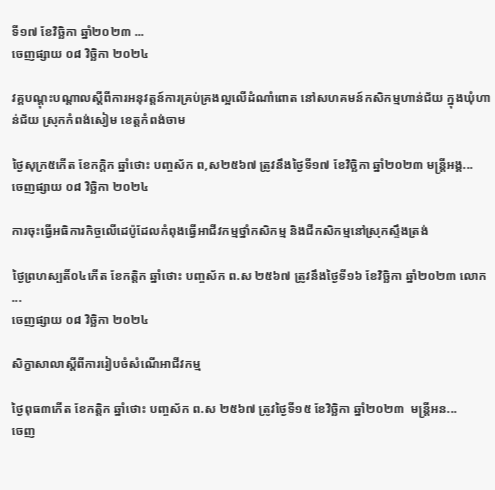ទី១៧ ខែវិច្ឆិកា ឆ្នាំ២០២៣ ...
ចេញផ្សាយ ០៨ វិច្ឆិកា ២០២៤

វគ្គបណ្តុះបណ្តាលស្តីពីការអនុវត្តន៍ការគ្រប់គ្រងល្អលើដំណាំពោត នៅសហគមន៍កសិកម្មហាន់ជ័យ ក្នុងឃុំហាន់ជ័យ ស្រុកកំពង់សៀម ខេត្តកំពង់ចាម

ថ្ងៃសុក្រ៥កើត ខែកក្តិក ឆ្នាំថោះ បញ្ចស័ក ព,ស២៥៦៧ ត្រូវនឹងថ្ងៃទី១៧ ខែវិច្ឆិកា ឆ្នាំ២០២៣ មន្រ្តីអង្គ...
ចេញផ្សាយ ០៨ វិច្ឆិកា ២០២៤

ការចុះធ្វើអធិការកិច្ចលើដេប៉ូដែលកំពុងធ្វើអាជីវកម្មថ្នាំកសិកម្ម និងជីកសិកម្មនៅស្រុកស្ទឹងត្រង់

ថ្ងៃព្រហស្បតិ៍០៤កើត ខែកត្តិក ឆ្នាំថោះ បញ្ចស័ក ព.ស ២៥៦៧ ត្រូវនឹងថ្ងៃទី១៦ ខែវិច្ឆិកា ឆ្នាំ២០២៣ លោក ...
ចេញផ្សាយ ០៨ វិច្ឆិកា ២០២៤

សិក្ខាសាលាស្តីពីការរៀបចំសំណើអាជីវកម្ម

ថ្ងៃពុធ៣កើត ខែកត្តិក ឆ្នាំថោះ បញ្ចស័ក ព.ស ២៥៦៧ ត្រូវថ្ងៃទី១៥ ខែវិច្ឆិកា ឆ្នាំ២០២៣  មន្រ្តីអន...
ចេញ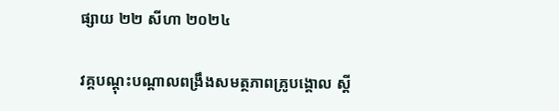ផ្សាយ ២២ សីហា ២០២៤

វគ្គបណ្តុះបណ្តាលពង្រឹងសមត្ថភាពគ្រូបង្គោល ស្តី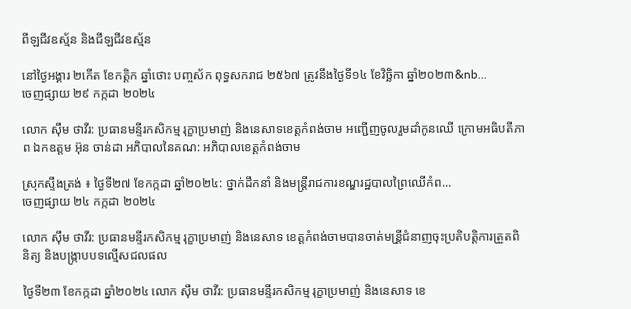ពីឡជីវឧស្ម័ន និងជីឡជីវឧស្ម័ន

នៅថ្ងៃអង្គារ ២កើត ខែកត្តិក ឆ្នាំថោះ បញ្ចស័ក ពុទ្ធសករាជ ២៥៦៧ ត្រូវនឹងថ្ងៃទី១៤ ខែវិច្ឆិកា ឆ្នាំ២០២៣&nb...
ចេញផ្សាយ ២៩ កក្កដា ២០២៤

លោក ស៊ឹម ថាវីរ: ប្រធានមន្ទីរកសិកម្ម រុក្ខាប្រមាញ់ និងនេសាទខេត្តកំពង់ចាម អញ្ជើញចូលរួមដាំកូនឈើ ក្រោមអធិបតីភាព ឯកឧត្តម អ៊ុន ចាន់ដា អភិបាលនៃគណ: អភិបាលខេត្តកំពង់ចាម

ស្រុកស្ទឹងត្រង់ ៖ ថ្ងៃទី២៧ ខែកក្កដា ឆ្នាំ២០២៤: ថ្នាក់ដឹកនាំ និងមន្ត្រីរាជការខណ្ឌរដ្ឋបាលព្រៃឈើកំព...
ចេញផ្សាយ ២៤ កក្កដា ២០២៤

លោក ស៊ឹម ថាវីរ: ប្រធានមន្ទីរកសិកម្ម រុក្ខាប្រមាញ់ និងនេសាទ ខេត្តកំពង់ចាមបានចាត់មន្រី្តជំនាញចុះប្រតិបត្តិការត្រួតពិនិត្យ និងបង្រ្កាបបទល្មើសជលផល

ថ្ងៃទី២៣ ខែកក្កដា ឆ្នាំ២០២៤ លោក ស៊ឹម ថាវីរ: ប្រធានមន្ទីរកសិកម្ម រុក្ខាប្រមាញ់ និងនេសាទ ខេ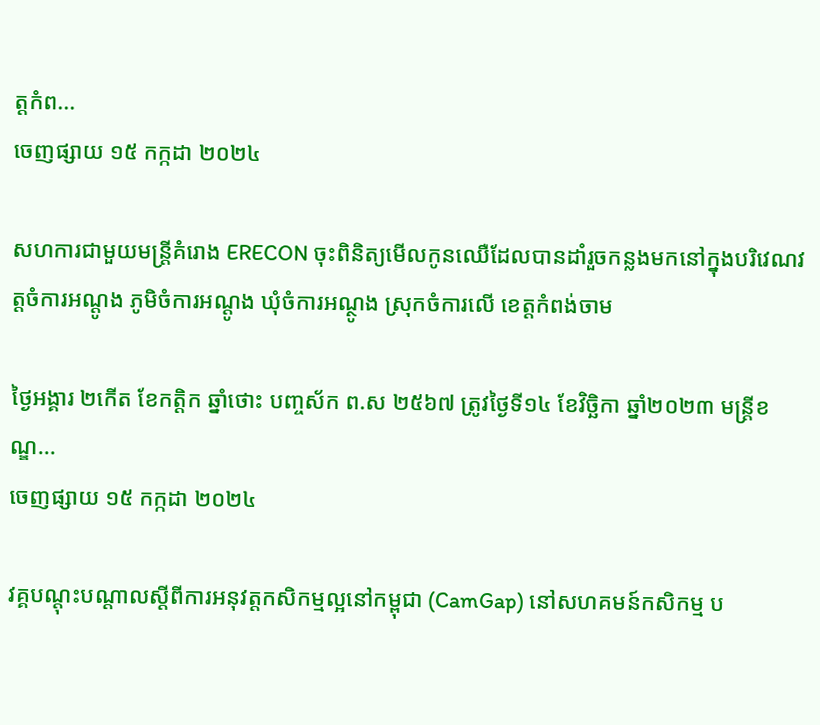ត្តកំព...
ចេញផ្សាយ ១៥ កក្កដា ២០២៤

សហការជាមួយមន្រ្តីគំរោង ERECON ចុះពិនិត្យមេីលកូនឈេឺដែលបានដាំរួចកន្លងមកនៅក្នុងបរិវេណវត្តចំការអណ្តូង ភូមិចំការអណ្តូង ឃុំចំការអណ្ថូង ស្រុកចំការលេី ខេត្តកំពង់ចាម

ថ្ងៃអង្គារ ២កើត ខែកត្តិក ឆ្នាំថោះ បញ្ចស័ក ព.ស ២៥៦៧ ត្រូវថ្ងៃទី១៤ ខែវិច្ឆិកា ឆ្នាំ២០២៣ មន្ត្រីខណ្ឌ...
ចេញផ្សាយ ១៥ កក្កដា ២០២៤

វគ្គបណ្តុះបណ្តាលស្តីពីការអនុវត្តកសិកម្មល្អនៅកម្ពុជា (CamGap) នៅសហគមន៍កសិកម្ម ប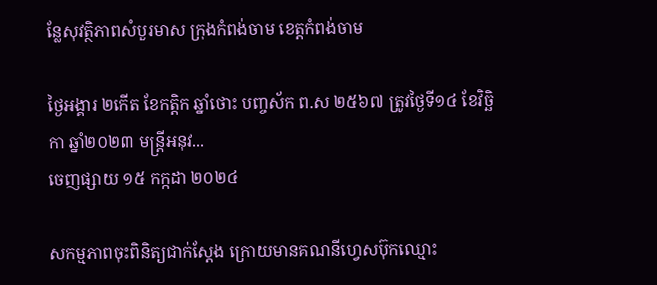ន្លែសុវត្ថិភាពសំបួរមាស ក្រុងកំពង់ចាម ខេត្តកំពង់ចាម

ថ្ងៃអង្គារ ២កើត ខែកត្តិក ឆ្នាំថោះ បញ្ចស័ក ព.ស ២៥៦៧ ត្រូវថ្ងៃទី១៤ ខែវិច្ឆិកា ឆ្នាំ២០២៣ មន្រ្តីអនុវ...
ចេញផ្សាយ ១៥ កក្កដា ២០២៤

សកម្មភាពចុះពិនិត្យជាក់ស្ដែង ក្រោយមានគណនីហ្វេសប៊ុកឈ្មោះ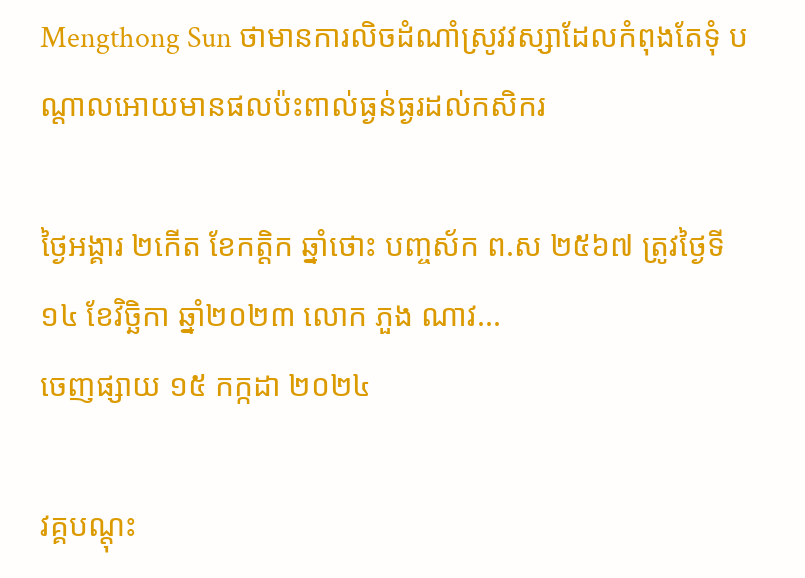Mengthong Sun ថាមានការលិចដំណាំស្រូវវស្សាដែលកំពុងតែទុំ បណ្តាលអោយមានផលប៉ះពាល់ធ្ងន់ធ្ងរដល់កសិករ

ថ្ងៃអង្គារ ២កើត ខែកត្តិក ឆ្នាំថោះ បញ្ចស័ក ព.ស ២៥៦៧ ត្រូវថ្ងៃទី១៤ ខែវិច្ឆិកា ឆ្នាំ២០២៣ លោក ភួង ណាវ...
ចេញផ្សាយ ១៥ កក្កដា ២០២៤

វគ្គបណ្តុះ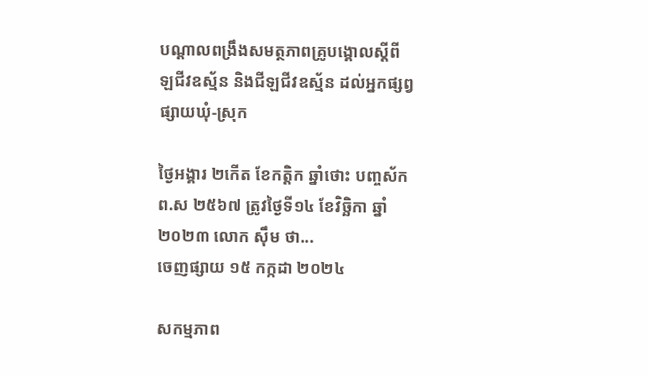បណ្តាលពង្រឹងសមត្ថភាពគ្រូបង្គោលស្តីពី ឡជីវឧស្ម័ន និងជីឡជីវឧស្ម័ន ដល់អ្នកផ្សព្វផ្សាយឃុំ-ស្រុក

ថ្ងៃអង្គារ ២កើត ខែកត្តិក ឆ្នាំថោះ បញ្ចស័ក ព.ស ២៥៦៧ ត្រូវថ្ងៃទី១៤ ខែវិច្ឆិកា ឆ្នាំ២០២៣ លោក ស៊ឹម ថា...
ចេញផ្សាយ ១៥ កក្កដា ២០២៤

សកម្មភាព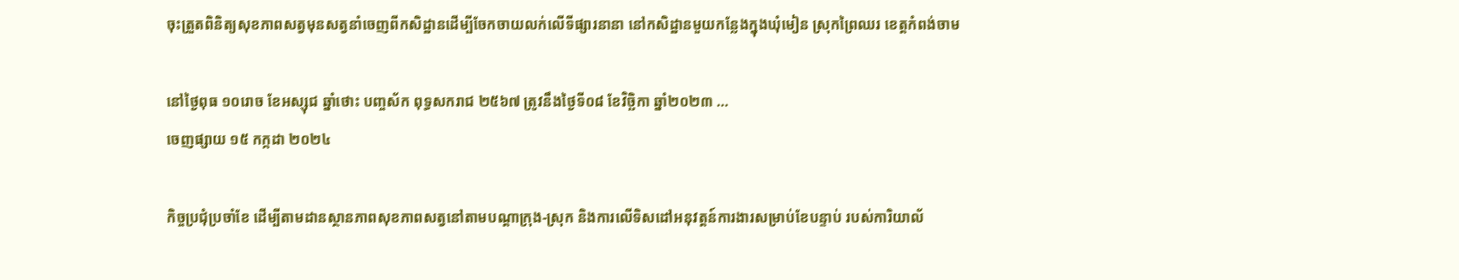ចុះត្រួតពិនិត្យសុខភាពសត្វមុនសត្វនាំចេញពីកសិដ្ឋានដេីម្បីចែកចាយលក់លេីទីផ្សារនានា នៅកសិដ្ឋានមួយកន្លែងក្នុងឃុំមៀន ស្រុកព្រៃឈរ ខេត្តកំពង់ចាម

នៅថ្ងៃពុធ ១០រោច ខែអស្សុជ ឆ្នាំថោះ បញ្ចស័ក ពុទ្ធសករាជ ២៥៦៧ ត្រូវនឹងថ្ងៃទី០៨ ខែវិច្ឆិកា ឆ្នាំ២០២៣ ...
ចេញផ្សាយ ១៥ កក្កដា ២០២៤

កិច្ចប្រជុំប្រចាំខែ ដើម្បីតាមដានស្ថានភាពសុខភាពសត្វនៅតាមបណ្តាក្រុង-ស្រុក និងការលើទិសដៅអនុវត្តន៍ការងារសម្រាប់ខែបន្ទាប់ របស់ការិយាល័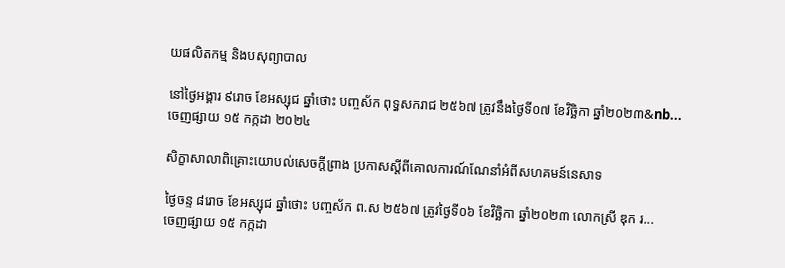យផលិតកម្ម និងបសុព្យាបាល

នៅថ្ងៃអង្គារ ៩រោច ខែអស្សុជ ឆ្នាំថោះ បញ្ចស័ក ពុទ្ធសករាជ ២៥៦៧ ត្រូវនឹងថ្ងៃទី០៧ ខែវិច្ឆិកា ឆ្នាំ២០២៣&nb...
ចេញផ្សាយ ១៥ កក្កដា ២០២៤

សិក្ខាសាលាពិគ្រោះយោបល់សេចក្តីព្រាង ប្រកាសស្តីពីគោលការណ៍ណែនាំអំពីសហគមន៍នេសាទ

ថ្ងៃចន្ទ ៨រោច ខែអស្សុជ ឆ្នាំថោះ បញ្ចស័ក ព.ស ២៥៦៧ ត្រូវថ្ងៃទី០៦ ខែវិច្ឆិកា ឆ្នាំ២០២៣ លោកស្រី ឌុក រ...
ចេញផ្សាយ ១៥ កក្កដា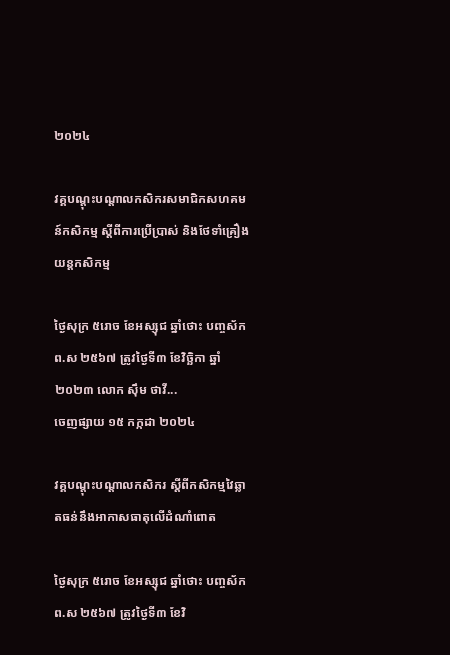២០២៤

វគ្គបណ្តុះបណ្តាលកសិករសមាជិកសហគមន៍កសិកម្ម ស្តីពីការប្រើប្រាស់ និងថែទាំគ្រឿងយន្តកសិកម្ម

ថ្ងៃសុក្រ ៥រោច ខែអស្សុជ ឆ្នាំថោះ បញ្ចស័ក ព.ស ២៥៦៧ ត្រូវថ្ងៃទី៣ ខែវិច្ឆិកា ឆ្នាំ២០២៣ លោក ស៊ឹម ថាវី...
ចេញផ្សាយ ១៥ កក្កដា ២០២៤

វគ្គបណ្តុះបណ្តាលកសិករ ស្តីពីកសិកម្មវៃឆ្លាតធន់នឹងអាកាសធាតុលើដំណាំពោត

ថ្ងៃសុក្រ ៥រោច ខែអស្សុជ ឆ្នាំថោះ បញ្ចស័ក ព.ស ២៥៦៧ ត្រូវថ្ងៃទី៣ ខែវិ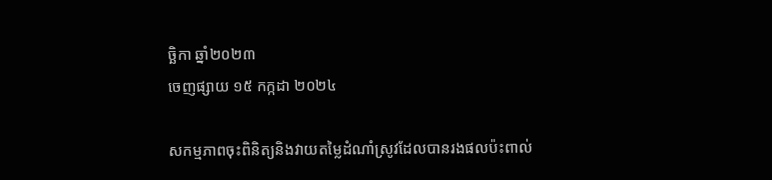ច្ឆិកា ឆ្នាំ២០២៣
ចេញផ្សាយ ១៥ កក្កដា ២០២៤

សកម្មភាពចុះពិនិត្យនិងវាយតម្លៃដំណាំស្រូវដែលបានរងផលប៉ះពាល់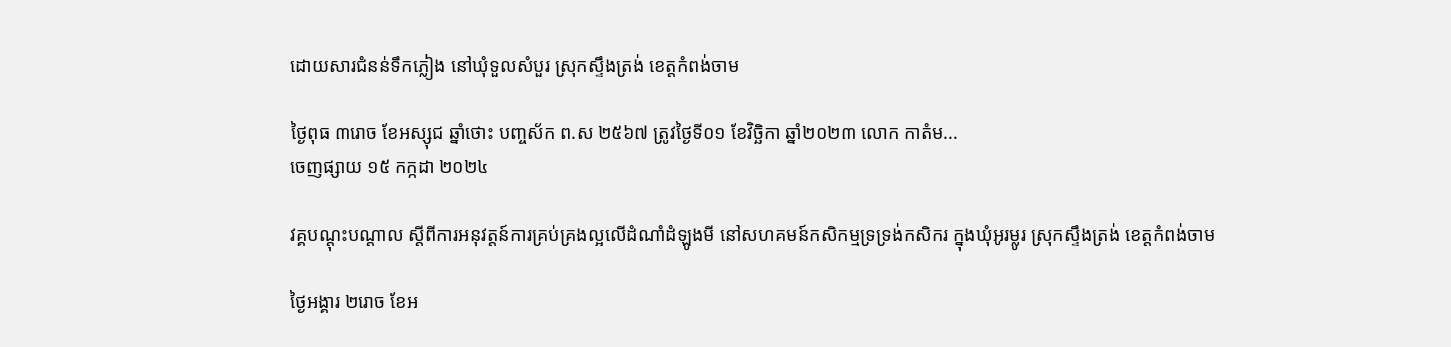ដោយសារជំនន់ទឹកភ្លៀង នៅឃុំទួលសំបួរ ស្រុកស្ទឹងត្រង់ ខេត្តកំពង់ចាម

ថ្ងៃពុធ ៣រោច ខែអស្សុជ ឆ្នាំថោះ បញ្ចស័ក ព.ស ២៥៦៧ ត្រូវថ្ងៃទី០១ ខែវិច្ឆិកា ឆ្នាំ២០២៣ លោក កាតំម...
ចេញផ្សាយ ១៥ កក្កដា ២០២៤

វគ្គបណ្តុះបណ្តាល ស្តីពីការអនុវត្តន៍ការគ្រប់គ្រងល្អលើដំណាំដំឡូងមី នៅសហគមន៍កសិកម្មទ្រទ្រង់កសិករ ក្នុងឃុំអូរម្លូរ ស្រុកស្ទឹងត្រង់ ខេត្តកំពង់ចាម

ថ្ងៃអង្គារ ២រោច ខែអ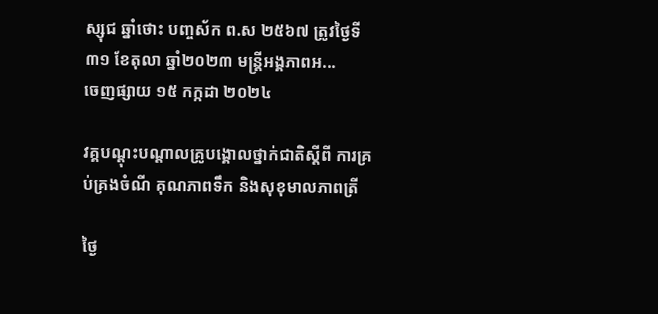ស្សុជ ឆ្នាំថោះ បញ្ចស័ក ព.ស ២៥៦៧ ត្រូវថ្ងៃទី៣១ ខែតុលា ឆ្នាំ២០២៣ មន្រ្តីអង្គភាពអ...
ចេញផ្សាយ ១៥ កក្កដា ២០២៤

វគ្គបណ្តុះបណ្តាលគ្រូបង្គោលថ្នាក់ជាតិស្តីពី ការគ្រប់គ្រងចំណី គុណភាពទឹក និងសុខុមាលភាពត្រី

ថ្ងៃ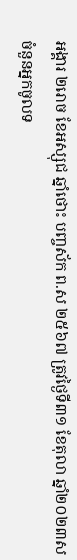អង្គារ ២រោច ខែអស្សុជ ឆ្នាំថោះ បញ្ចស័ក ព.ស ២៥៦៧ ត្រូវថ្ងៃទី៣១ ខែតុលា ឆ្នាំ២០២៣ស
ចំនួនអ្នកចូលទ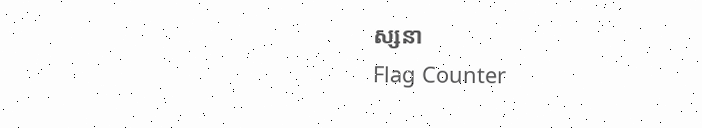ស្សនា
Flag Counter